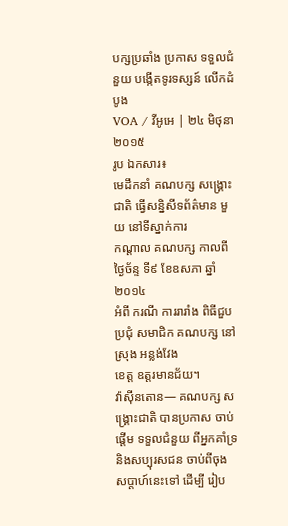បក្សប្រឆាំង ប្រកាស ទទួលជំនួយ បង្កើតទូរទស្សន៍ លើកដំបូង
VOA / វីអូអេ | ២៤ មិថុនា ២០១៥
រូប ឯកសារ៖
មេដឹកនាំ គណបក្ស សង្គ្រោះជាតិ ធ្វើសន្និសីទព័ត៌មាន មួយ នៅទីស្នាក់ការ
កណ្តាល គណបក្ស កាលពីថ្ងៃច័ន្ទ ទី៩ ខែឧសភា ឆ្នាំ២០១៤
អំពី ករណី ការរារាំង ពិធីជួបប្រជុំ សមាជិក គណបក្ស នៅស្រុង អន្លង់វែង
ខេត្ត ឧត្តរមានជ័យ។
វ៉ាស៊ីនតោន— គណបក្ស សង្គ្រោះជាតិ បានប្រកាស ចាប់ផ្តើម ទទួលជំនួយ ពីអ្នកគាំទ្រ និងសប្បុរសជន ចាប់ពីចុង សប្តាហ៍នេះទៅ ដើម្បី រៀប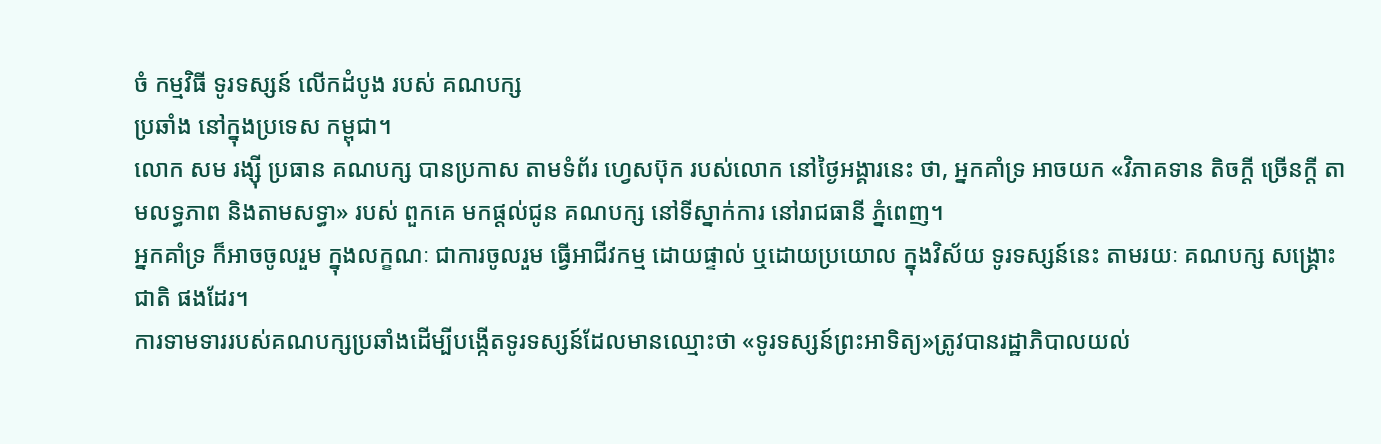ចំ កម្មវិធី ទូរទស្សន៍ លើកដំបូង របស់ គណបក្ស
ប្រឆាំង នៅក្នុងប្រទេស កម្ពុជា។
លោក សម រង្ស៊ី ប្រធាន គណបក្ស បានប្រកាស តាមទំព័រ ហ្វេសប៊ុក របស់លោក នៅថ្ងៃអង្គារនេះ ថា, អ្នកគាំទ្រ អាចយក «វិភាគទាន តិចក្តី ច្រើនក្តី តាមលទ្ធភាព និងតាមសទ្ធា» របស់ ពួកគេ មកផ្តល់ជូន គណបក្ស នៅទីស្នាក់ការ នៅរាជធានី ភ្នំពេញ។
អ្នកគាំទ្រ ក៏អាចចូលរួម ក្នុងលក្ខណៈ ជាការចូលរួម ធ្វើអាជីវកម្ម ដោយផ្ទាល់ ឬដោយប្រយោល ក្នុងវិស័យ ទូរទស្សន៍នេះ តាមរយៈ គណបក្ស សង្គ្រោះជាតិ ផងដែរ។
ការទាមទាររបស់គណបក្សប្រឆាំងដើម្បីបង្កើតទូរទស្សន៍ដែលមានឈ្មោះថា «ទូរទស្សន៍ព្រះអាទិត្យ»ត្រូវបានរដ្ឋាភិបាលយល់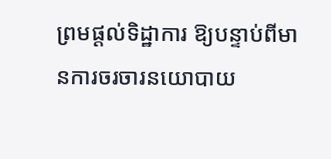ព្រមផ្តល់ទិដ្ឋាការ ឱ្យបន្ទាប់ពីមានការចរចារនយោបាយ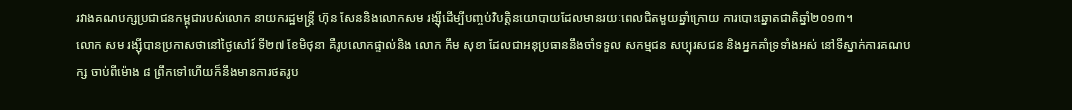រវាងគណបក្សប្រជាជនកម្ពុជារបស់លោក នាយករដ្ឋមន្ត្រី ហ៊ុន សែននិងលោកសម រង្ស៊ីដើម្បីបញ្ចប់វិបត្តិនយោបាយដែលមានរយៈពេលជិតមួយឆ្នាំក្រោយ ការបោះឆ្នោតជាតិឆ្នាំ២០១៣។
លោក សម រង្ស៊ីបានប្រកាសថានៅថ្ងៃសៅរ៍ ទី២៧ ខែមិថុនា គឺរូបលោកផ្ទាល់និង លោក កឹម សុខា ដែលជាអនុប្រធាននឹងចាំទទួល សកម្មជន សប្បុរសជន និងអ្នកគាំទ្រទាំងអស់ នៅទីស្នាក់ការគណបក្ស ចាប់ពីម៉ោង ៨ ព្រឹកទៅហើយក៏នឹងមានការថតរូប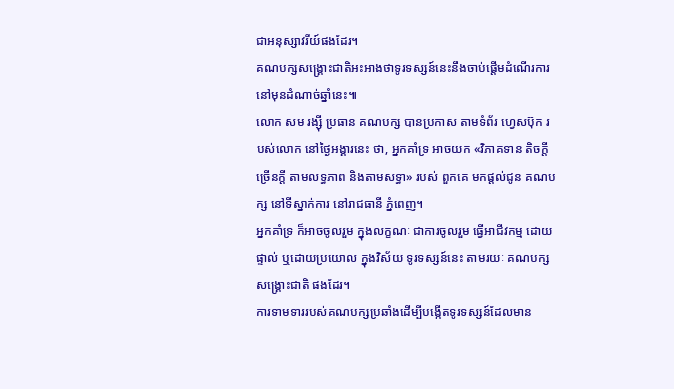ជាអនុស្សាវរីយ៍ផងដែរ។
គណបក្សសង្គ្រោះជាតិអះអាងថាទូរទស្សន៍នេះនឹងចាប់ផ្តើមដំណើរការនៅមុនដំណាច់ឆ្នាំនេះ៕
លោក សម រង្ស៊ី ប្រធាន គណបក្ស បានប្រកាស តាមទំព័រ ហ្វេសប៊ុក របស់លោក នៅថ្ងៃអង្គារនេះ ថា, អ្នកគាំទ្រ អាចយក «វិភាគទាន តិចក្តី ច្រើនក្តី តាមលទ្ធភាព និងតាមសទ្ធា» របស់ ពួកគេ មកផ្តល់ជូន គណបក្ស នៅទីស្នាក់ការ នៅរាជធានី ភ្នំពេញ។
អ្នកគាំទ្រ ក៏អាចចូលរួម ក្នុងលក្ខណៈ ជាការចូលរួម ធ្វើអាជីវកម្ម ដោយផ្ទាល់ ឬដោយប្រយោល ក្នុងវិស័យ ទូរទស្សន៍នេះ តាមរយៈ គណបក្ស សង្គ្រោះជាតិ ផងដែរ។
ការទាមទាររបស់គណបក្សប្រឆាំងដើម្បីបង្កើតទូរទស្សន៍ដែលមាន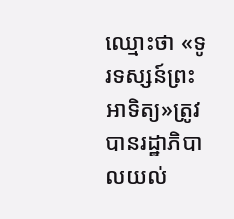ឈ្មោះថា «ទូរទស្សន៍ព្រះអាទិត្យ»ត្រូវបានរដ្ឋាភិបាលយល់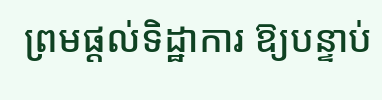ព្រមផ្តល់ទិដ្ឋាការ ឱ្យបន្ទាប់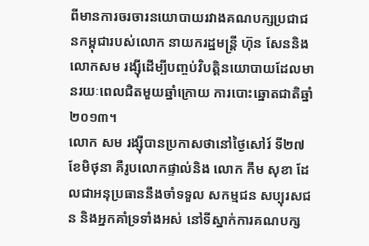ពីមានការចរចារនយោបាយរវាងគណបក្សប្រជាជនកម្ពុជារបស់លោក នាយករដ្ឋមន្ត្រី ហ៊ុន សែននិងលោកសម រង្ស៊ីដើម្បីបញ្ចប់វិបត្តិនយោបាយដែលមានរយៈពេលជិតមួយឆ្នាំក្រោយ ការបោះឆ្នោតជាតិឆ្នាំ២០១៣។
លោក សម រង្ស៊ីបានប្រកាសថានៅថ្ងៃសៅរ៍ ទី២៧ ខែមិថុនា គឺរូបលោកផ្ទាល់និង លោក កឹម សុខា ដែលជាអនុប្រធាននឹងចាំទទួល សកម្មជន សប្បុរសជន និងអ្នកគាំទ្រទាំងអស់ នៅទីស្នាក់ការគណបក្ស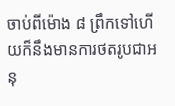ចាប់ពីម៉ោង ៨ ព្រឹកទៅហើយក៏នឹងមានការថតរូបជាអនុ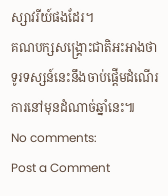ស្សាវរីយ៍ផងដែរ។
គណបក្សសង្គ្រោះជាតិអះអាងថាទូរទស្សន៍នេះនឹងចាប់ផ្តើមដំណើរការនៅមុនដំណាច់ឆ្នាំនេះ៕
No comments:
Post a Comment